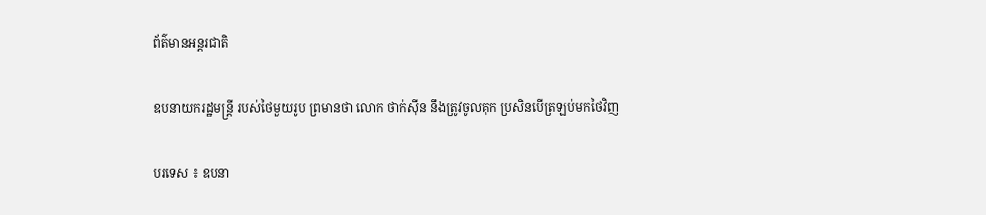ព័ត៌មានអន្តរជាតិ

ឧបនាយករដ្ឋមន្ត្រី របស់ថៃមួយរូប ព្រមានថា លោក ថាក់ស៊ីន នឹងត្រូវចូលគុក ប្រសិនបើត្រឡប់មកថៃវិញ

បរទេស ៖ ឧបនា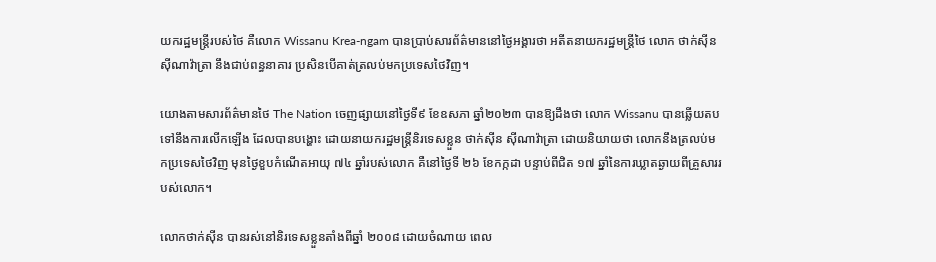យករដ្ឋមន្ត្រីរបស់ថៃ គឺលោក Wissanu Krea-ngam បានប្រាប់សារព័ត៌មាននៅថ្ងៃអង្គារថា អតីតនាយករដ្ឋមន្ត្រីថៃ លោក ថាក់ស៊ីន ស៊ីណាវ៉ាត្រា នឹងជាប់ពន្ធនាគារ ប្រសិនបើគាត់ត្រលប់មកប្រទេសថៃវិញ។

យោងតាមសារព័ត៌មានថៃ The Nation ចេញផ្សាយនៅថ្ងៃទី៩ ខែឧសភា ឆ្នាំ២០២៣ បានឱ្យដឹងថា លោក Wissanu បានឆ្លើយតបទៅនឹងការលើកឡើង ដែលបានបង្ហោះ ដោយនាយករដ្ឋមន្ត្រីនិរទេសខ្លួន ថាក់ស៊ីន ស៊ីណាវ៉ាត្រា ដោយនិយាយថា លោកនឹងត្រលប់មកប្រទេសថៃវិញ មុនថ្ងៃខួបកំណើតអាយុ ៧៤ ឆ្នាំរបស់លោក គឺនៅថ្ងៃទី ២៦ ខែកក្កដា បន្ទាប់ពីជិត ១៧ ឆ្នាំនៃការឃ្លាតឆ្ងាយពីគ្រួសាររបស់លោក។

លោកថាក់ស៊ីន បានរស់នៅនិរទេសខ្លួនតាំងពីឆ្នាំ ២០០៨ ដោយចំណាយ ពេល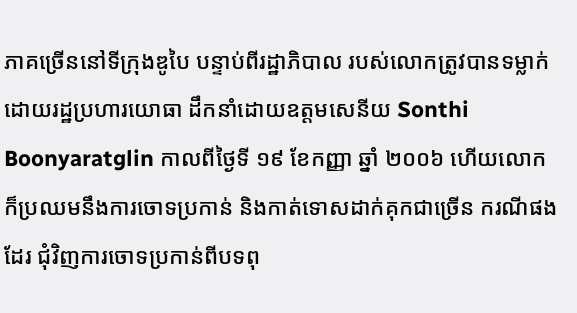ភាគច្រើននៅទីក្រុងឌូបៃ បន្ទាប់ពីរដ្ឋាភិបាល របស់លោកត្រូវបានទម្លាក់ដោយរដ្ឋប្រហារយោធា ដឹកនាំដោយឧត្តមសេនីយ Sonthi Boonyaratglin កាលពីថ្ងៃទី ១៩ ខែកញ្ញា ឆ្នាំ ២០០៦ ហើយលោកក៏ប្រឈមនឹងការចោទប្រកាន់ និងកាត់ទោសដាក់គុកជាច្រើន ករណីផងដែរ ជុំវិញការចោទប្រកាន់ពីបទពុ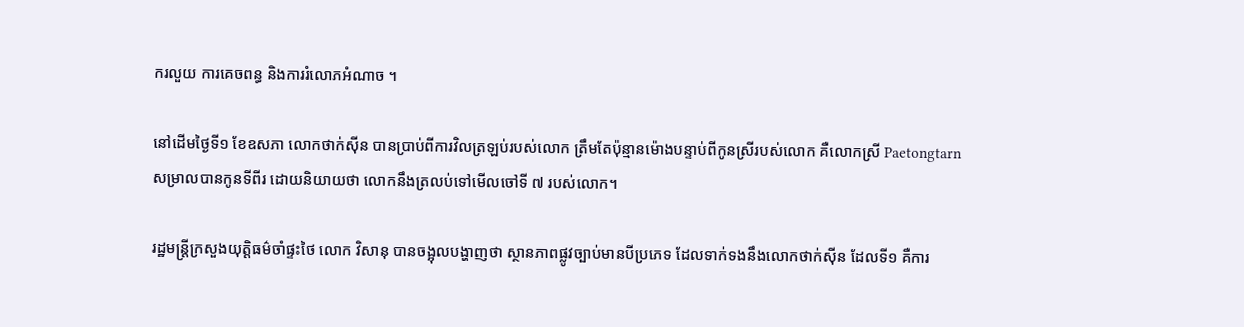ករលួយ ការគេចពន្ធ និងការរំលោភអំណាច ។

នៅដើមថ្ងៃទី១ ខែឧសភា លោកថាក់ស៊ីន បានប្រាប់ពីការវិលត្រឡប់របស់លោក ត្រឹមតែប៉ុន្មានម៉ោងបន្ទាប់ពីកូនស្រីរបស់លោក គឺលោកស្រី Paetongtarn សម្រាលបានកូនទីពីរ ដោយនិយាយថា លោកនឹងត្រលប់ទៅមើលចៅទី ៧ របស់លោក។

រដ្ឋមន្ត្រីក្រសួងយុត្តិធម៌ចាំផ្ទះថៃ លោក វិសានុ បានចង្អុលបង្ហាញថា ស្ថានភាពផ្លូវច្បាប់មានបីប្រភេទ ដែលទាក់ទងនឹងលោកថាក់ស៊ីន ដែលទី១ គឺការ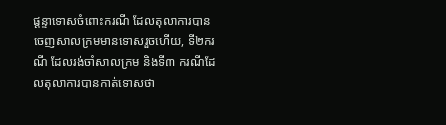ផ្តន្ទាទោសចំពោះករណី ដែលតុលាការបានចេញសាលក្រមមានទោសរួចហើយ, ទី២ករណី ដែលរង់ចាំសាលក្រម និងទី៣ ករណីដែលតុលាការបានកាត់ទោសថា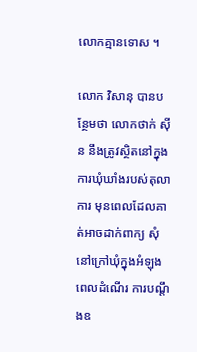លោកគ្មានទោស ។

លោក វិសានុ បានបន្ថែមថា លោកថាក់ ស៊ីន នឹងត្រូវស្ថិតនៅក្នុងការឃុំឃាំងរបស់តុលាការ មុនពេលដែលគាត់អាចដាក់ពាក្យ សុំនៅក្រៅឃុំក្នុងអំឡុងពេលដំណើរ ការបណ្តឹងឧ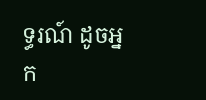ទ្ធរណ៍ ដូចអ្នក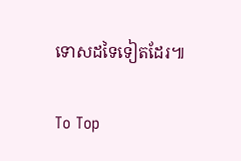ទោសដទៃទៀតដែរ៕

To Top